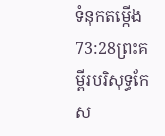ទំនុកតម្កើង 73:28ព្រះគម្ពីរបរិសុទ្ធកែស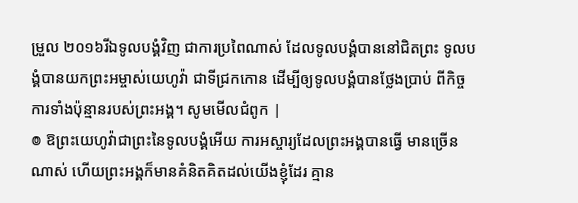ម្រួល ២០១៦រីឯទូលបង្គំវិញ ជាការប្រពៃណាស់ ដែលទូលបង្គំបាននៅជិតព្រះ ទូលបង្គំបានយកព្រះអម្ចាស់យេហូវ៉ា ជាទីជ្រកកោន ដើម្បីឲ្យទូលបង្គំបានថ្លែងប្រាប់ ពីកិច្ចការទាំងប៉ុន្មានរបស់ព្រះអង្គ។ សូមមើលជំពូក |
៙ ឱព្រះយេហូវ៉ាជាព្រះនៃទូលបង្គំអើយ ការអស្ចារ្យដែលព្រះអង្គបានធ្វើ មានច្រើនណាស់ ហើយព្រះអង្គក៏មានគំនិតគិតដល់យើងខ្ញុំដែរ គ្មាន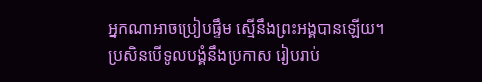អ្នកណាអាចប្រៀបផ្ទឹម ស្មើនឹងព្រះអង្គបានឡើយ។ ប្រសិនបើទូលបង្គំនឹងប្រកាស រៀបរាប់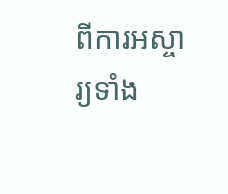ពីការអស្ចារ្យទាំង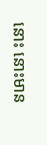នោះ នោះមាន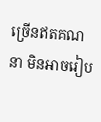ច្រើនឥតគណនា មិនអាចរៀប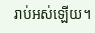រាប់អស់ឡើយ។